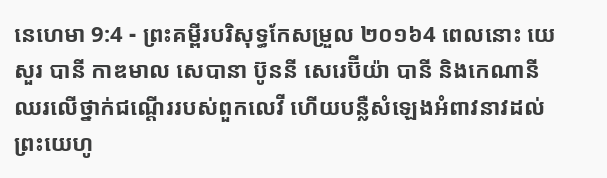នេហេមា 9:4 - ព្រះគម្ពីរបរិសុទ្ធកែសម្រួល ២០១៦4 ពេលនោះ យេសួរ បានី កាឌមាល សេបានា ប៊ូននី សេរេប៊ីយ៉ា បានី និងកេណានី ឈរលើថ្នាក់ជណ្តើររបស់ពួកលេវី ហើយបន្លឺសំឡេងអំពាវនាវដល់ព្រះយេហូ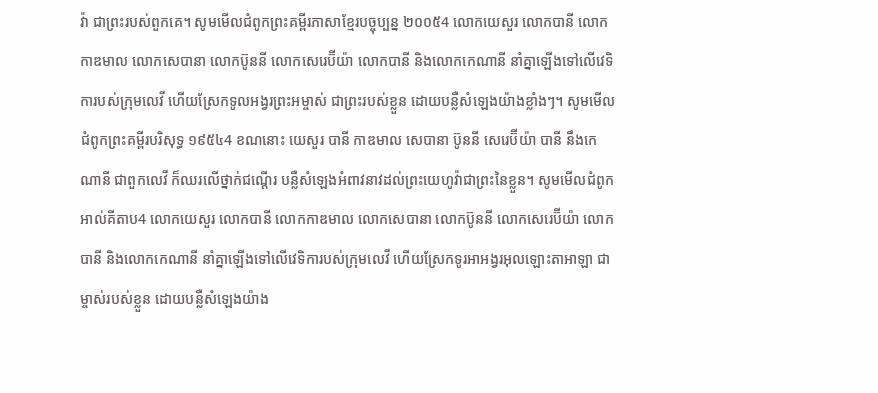វ៉ា ជាព្រះរបស់ពួកគេ។ សូមមើលជំពូកព្រះគម្ពីរភាសាខ្មែរបច្ចុប្បន្ន ២០០៥4 លោកយេសួរ លោកបានី លោកកាឌមាល លោកសេបានា លោកប៊ូននី លោកសេរេប៊ីយ៉ា លោកបានី និងលោកកេណានី នាំគ្នាឡើងទៅលើវេទិការបស់ក្រុមលេវី ហើយស្រែកទូលអង្វរព្រះអម្ចាស់ ជាព្រះរបស់ខ្លួន ដោយបន្លឺសំឡេងយ៉ាងខ្លាំងៗ។ សូមមើលជំពូកព្រះគម្ពីរបរិសុទ្ធ ១៩៥៤4 ខណនោះ យេសួរ បានី កាឌមាល សេបានា ប៊ូននី សេរេប៊ីយ៉ា បានី នឹងកេណានី ជាពួកលេវី ក៏ឈរលើថ្នាក់ជណ្តើរ បន្លឺសំឡេងអំពាវនាវដល់ព្រះយេហូវ៉ាជាព្រះនៃខ្លួន។ សូមមើលជំពូកអាល់គីតាប4 លោកយេសួរ លោកបានី លោកកាឌមាល លោកសេបានា លោកប៊ូននី លោកសេរេប៊ីយ៉ា លោកបានី និងលោកកេណានី នាំគ្នាឡើងទៅលើវេទិការបស់ក្រុមលេវី ហើយស្រែកទូរអាអង្វរអុលឡោះតាអាឡា ជាម្ចាស់របស់ខ្លួន ដោយបន្លឺសំឡេងយ៉ាង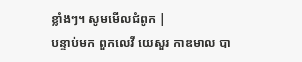ខ្លាំងៗ។ សូមមើលជំពូក |
បន្ទាប់មក ពួកលេវី យេសួរ កាឌមាល បា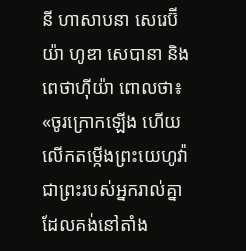នី ហាសាបនា សេរេប៊ីយ៉ា ហូឌា សេបានា និងពេថាហ៊ីយ៉ា ពោលថា៖ «ចូរក្រោកឡើង ហើយលើកតម្កើងព្រះយេហូវ៉ាជាព្រះរបស់អ្នករាល់គ្នា ដែលគង់នៅតាំង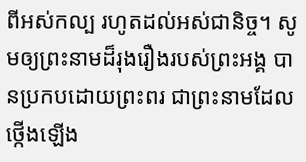ពីអស់កល្ប រហូតដល់អស់ជានិច្ច។ សូមឲ្យព្រះនាមដ៏រុងរឿងរបស់ព្រះអង្គ បានប្រកបដោយព្រះពរ ជាព្រះនាមដែលថ្កើងឡើង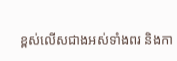ខ្ពស់លើសជាងអស់ទាំងពរ និងកា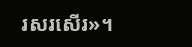រសរសើរ»។